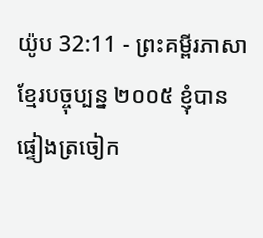យ៉ូប 32:11 - ព្រះគម្ពីរភាសាខ្មែរបច្ចុប្បន្ន ២០០៥ ខ្ញុំបានផ្ទៀងត្រចៀក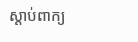ស្ដាប់ពាក្យ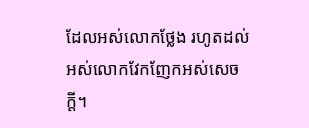ដែលអស់លោកថ្លែង រហូតដល់អស់លោកវែកញែកអស់សេចក្ដី។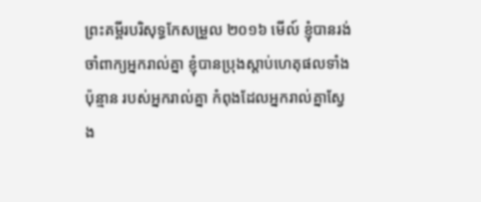ព្រះគម្ពីរបរិសុទ្ធកែសម្រួល ២០១៦ មើល៍ ខ្ញុំបានរង់ចាំពាក្យអ្នករាល់គ្នា ខ្ញុំបានប្រុងស្តាប់ហេតុផលទាំងប៉ុន្មាន របស់អ្នករាល់គ្នា កំពុងដែលអ្នករាល់គ្នាស្វែង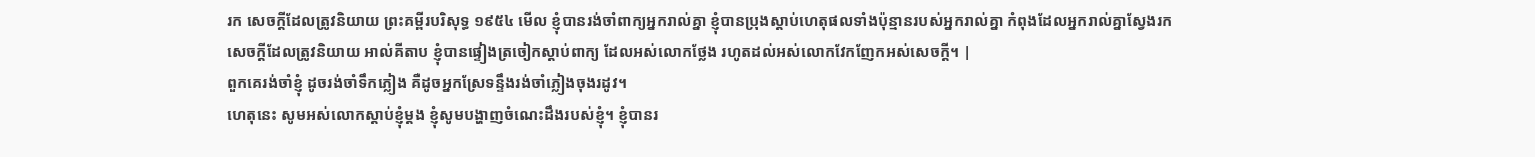រក សេចក្ដីដែលត្រូវនិយាយ ព្រះគម្ពីរបរិសុទ្ធ ១៩៥៤ មើល ខ្ញុំបានរង់ចាំពាក្យអ្នករាល់គ្នា ខ្ញុំបានប្រុងស្តាប់ហេតុផលទាំងប៉ុន្មានរបស់អ្នករាល់គ្នា កំពុងដែលអ្នករាល់គ្នាស្វែងរកសេចក្ដីដែលត្រូវនិយាយ អាល់គីតាប ខ្ញុំបានផ្ទៀងត្រចៀកស្ដាប់ពាក្យ ដែលអស់លោកថ្លែង រហូតដល់អស់លោកវែកញែកអស់សេចក្ដី។ |
ពួកគេរង់ចាំខ្ញុំ ដូចរង់ចាំទឹកភ្លៀង គឺដូចអ្នកស្រែទន្ទឹងរង់ចាំភ្លៀងចុងរដូវ។
ហេតុនេះ សូមអស់លោកស្ដាប់ខ្ញុំម្ដង ខ្ញុំសូមបង្ហាញចំណេះដឹងរបស់ខ្ញុំ។ ខ្ញុំបានរ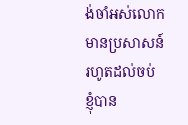ង់ចាំអស់លោកមានប្រសាសន៍ រហូតដល់ចប់
ខ្ញុំបាន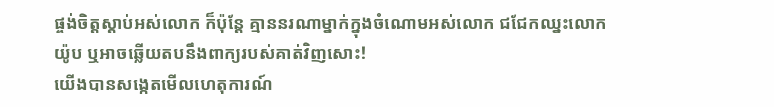ផ្ចង់ចិត្តស្ដាប់អស់លោក ក៏ប៉ុន្តែ គ្មាននរណាម្នាក់ក្នុងចំណោមអស់លោក ជជែកឈ្នះលោកយ៉ូប ឬអាចឆ្លើយតបនឹងពាក្យរបស់គាត់វិញសោះ!
យើងបានសង្កេតមើលហេតុការណ៍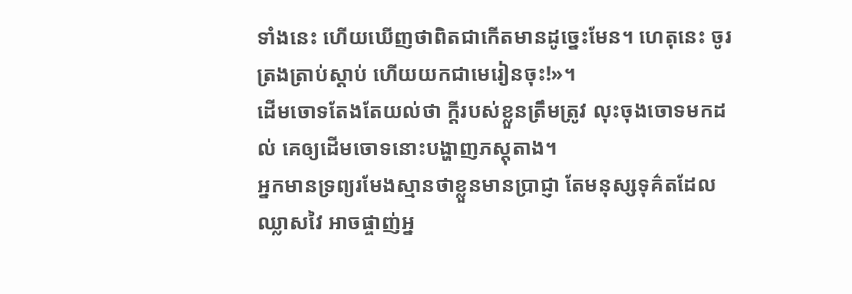ទាំងនេះ ហើយឃើញថាពិតជាកើតមានដូច្នេះមែន។ ហេតុនេះ ចូរត្រងត្រាប់ស្ដាប់ ហើយយកជាមេរៀនចុះ!»។
ដើមចោទតែងតែយល់ថា ក្ដីរបស់ខ្លួនត្រឹមត្រូវ លុះចុងចោទមកដល់ គេឲ្យដើមចោទនោះបង្ហាញភស្ដុតាង។
អ្នកមានទ្រព្យរមែងស្មានថាខ្លួនមានប្រាជ្ញា តែមនុស្សទុគ៌តដែលឈ្លាសវៃ អាចផ្ចាញ់អ្ន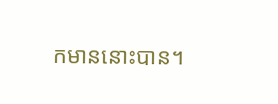កមាននោះបាន។